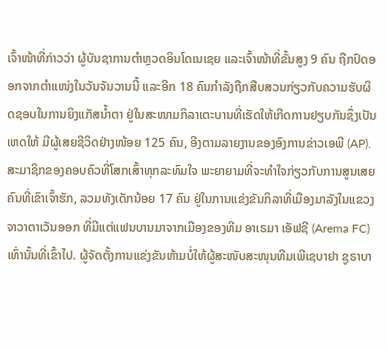ເຈົ້າໜ້າທີ່ກ່າວວ່າ ຜູ້ບັນຊາການຕຳຫຼວດອິນໂດເນເຊຍ ແລະເຈົ້າໜ້າທີ່ຂັ້ນສູງ 9 ຄົນ ຖືກປົດອອກຈາກຕຳແໜ່ງໃນວັນຈັນວານນີ້ ແລະອີກ 18 ຄົນກຳລັງຖືກສືບສວນກ່ຽວກັບຄວາມຮັບຜິດຊອບໃນການຍິງແກັສນ້ຳຕາ ຢູ່ໃນສະໜາມກິລາເຕະບານທີ່ເຮັດໃຫ້ເກີດການຢຽບກັນຊຶ່ງເປັນເຫດໃຫ້ ມີຜູ້ເສຍຊີວິດຢ່າງໜ້ອຍ 125 ຄົນ, ອີງຕາມລາຍງານຂອງອົງການຂ່າວເອພີ (AP).
ສະມາຊິກຂອງຄອບຄົວທີ່ໂສກເສົ້າທຸກລະທົມໃຈ ພະຍາຍາມທີ່ຈະທໍາໃຈກ່ຽວກັບການສູນເສຍຄົນທີ່ເຂົາເຈົ້າຮັກ, ລວມທັງເດັກນ້ອຍ 17 ຄົນ ຢູ່ໃນການແຂ່ງຂັນກິລາທີ່ເມືອງມາລັງໃນແຂວງຈາວາຕາເວັນອອກ ທີ່ມີແຕ່ແຟນບານມາຈາກເມືອງຂອງທີມ ອາເຣມາ ເອັຟຊີ (Arema FC) ເທົ່ານັ້ນທີ່ເຂົ້າໄປ. ຜູ້ຈັດຕັ້ງການແຂ່ງຂັນຫ້າມບໍ່ໃຫ້ຜູ້ສະໜັບສະໜຸນທີມເພີເຊບາຢາ ຊູຣາບາ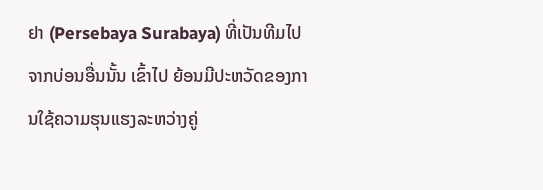ຢາ (Persebaya Surabaya) ທີ່ເປັນທີມໄປຈາກບ່ອນອື່ນນັ້ນ ເຂົ້າໄປ ຍ້ອນມີປະຫວັດຂອງການໃຊ້ຄວາມຮຸນແຮງລະຫວ່າງຄູ່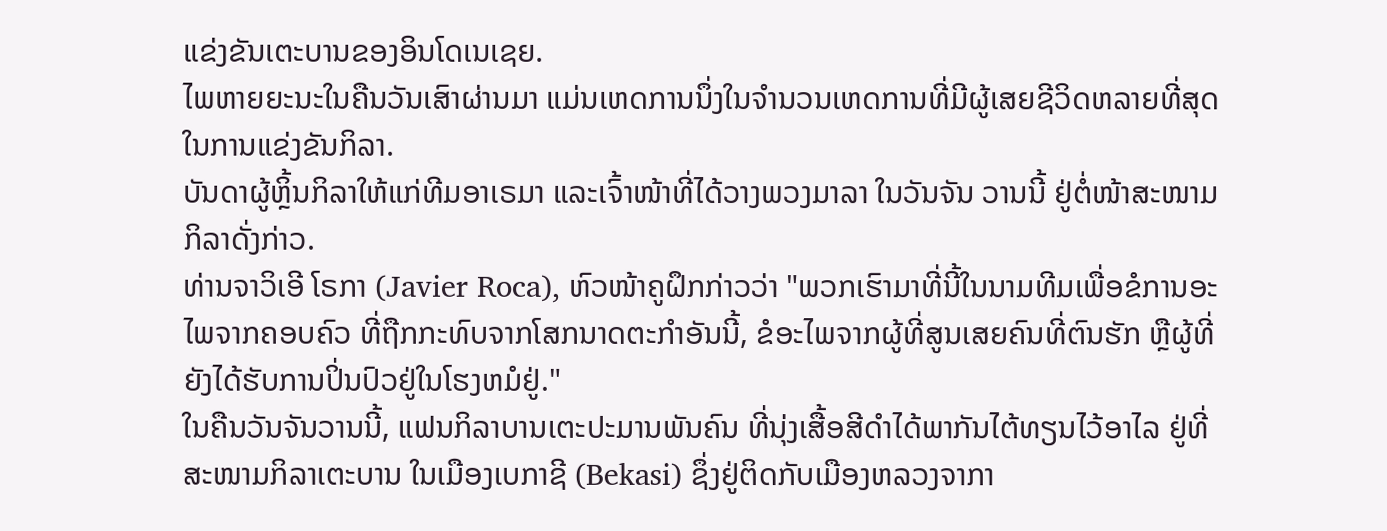ແຂ່ງຂັນເຕະບານຂອງອິນໂດເນເຊຍ.
ໄພຫາຍຍະນະໃນຄືນວັນເສົາຜ່ານມາ ແມ່ນເຫດການນຶ່ງໃນຈໍານວນເຫດການທີ່ມີຜູ້ເສຍຊີວິດຫລາຍທີ່ສຸດໃນການແຂ່ງຂັນກິລາ.
ບັນດາຜູ້ຫຼິ້ນກິລາໃຫ້ແກ່ທີມອາເຣມາ ແລະເຈົ້າໜ້າທີ່ໄດ້ວາງພວງມາລາ ໃນວັນຈັນ ວານນີ້ ຢູ່ຕໍ່ໜ້າສະໜາມກິລາດັ່ງກ່າວ.
ທ່ານຈາວິເອີ ໂຣກາ (Javier Roca), ຫົວໜ້າຄູຝຶກກ່າວວ່າ "ພວກເຮົາມາທີ່ນີ້ໃນນາມທີມເພື່ອຂໍການອະໄພຈາກຄອບຄົວ ທີ່ຖືກກະທົບຈາກໂສກນາດຕະກຳອັນນີ້, ຂໍອະໄພຈາກຜູ້ທີ່ສູນເສຍຄົນທີ່ຕົນຮັກ ຫຼືຜູ້ທີ່ຍັງໄດ້ຮັບການປິ່ນປົວຢູ່ໃນໂຮງຫມໍຢູ່."
ໃນຄືນວັນຈັນວານນີ້, ແຟນກິລາບານເຕະປະມານພັນຄົນ ທີ່ນຸ່ງເສື້ອສີດຳໄດ້ພາກັນໄຕ້ທຽນໄວ້ອາໄລ ຢູ່ທີ່ສະໜາມກິລາເຕະບານ ໃນເມືອງເບກາຊີ (Bekasi) ຊຶ່ງຢູ່ຕິດກັບເມືອງຫລວງຈາກາ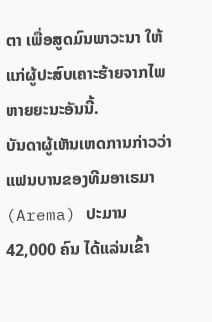ຕາ ເພື່ອສູດມົນພາວະນາ ໃຫ້ແກ່ຜູ້ປະສົບເຄາະຮ້າຍຈາກໄພຫາຍຍະນະອັນນີ້.
ບັນດາຜູ້ເຫັນເຫດການກ່າວວ່າ ແຟນບານຂອງທີມອາເຣມາ (Arema) ປະມານ 42,000 ຄົນ ໄດ້ແລ່ນເຂົ້າ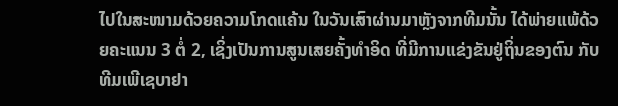ໄປໃນສະໜາມດ້ວຍຄວາມໂກດແຄ້ນ ໃນວັນເສົາຜ່ານມາຫຼັງຈາກທີມນັ້ນ ໄດ້ພ່າຍແພ້ດ້ວຍຄະແນນ 3 ຕໍ່ 2, ເຊິ່ງເປັນການສູນເສຍຄັ້ງທຳອິດ ທີ່ມີການແຂ່ງຂັນຢູ່ຖິ່ນຂອງຕົນ ກັບທີມເພີເຊບາຢາ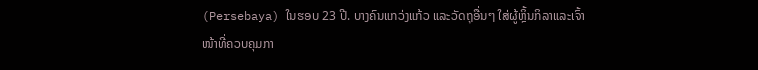(Persebaya) ໃນຮອບ 23 ປີ. ບາງຄົນແກວ່ງແກ້ວ ແລະວັດຖຸອື່ນໆ ໃສ່ຜູ້ຫຼິ້ນກິລາແລະເຈົ້າໜ້າທີ່ຄວບຄຸມກາ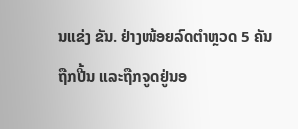ນແຂ່ງ ຂັນ. ຢ່າງໜ້ອຍລົດຕຳຫຼວດ 5 ຄັນຖືກປີ້ນ ແລະຖືກຈູດຢູ່ນອ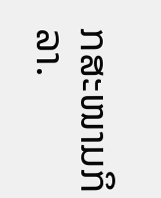ກສະໜາມກິລາ.